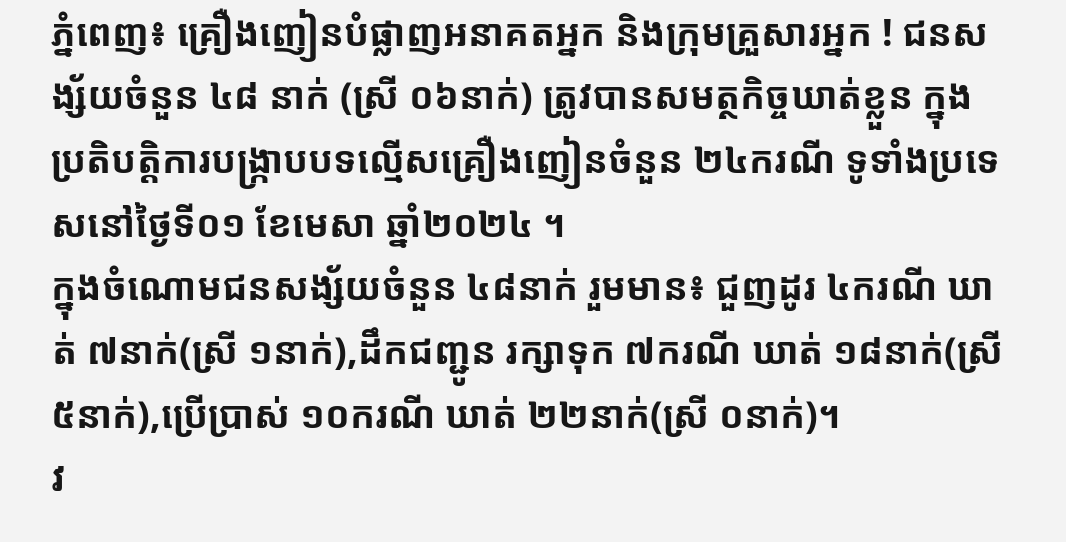ភ្នំពេញ៖ គ្រឿងញៀនបំផ្លាញអនាគតអ្នក និងក្រុមគ្រួសារអ្នក ! ជនសង្ស័យចំនួន ៤៨ នាក់ (ស្រី ០៦នាក់) ត្រូវបានសមត្ថកិច្ចឃាត់ខ្លួន ក្នុងប្រតិបត្តិការបង្ក្រាបបទល្មើសគ្រឿងញៀនចំនួន ២៤ករណី ទូទាំងប្រទេសនៅថ្ងៃទី០១ ខែមេសា ឆ្នាំ២០២៤ ។
ក្នុងចំណោមជនសង្ស័យចំនួន ៤៨នាក់ រួមមាន៖ ជួញដូរ ៤ករណី ឃាត់ ៧នាក់(ស្រី ១នាក់),ដឹកជញ្ជូន រក្សាទុក ៧ករណី ឃាត់ ១៨នាក់(ស្រី ៥នាក់),ប្រើប្រាស់ ១០ករណី ឃាត់ ២២នាក់(ស្រី ០នាក់)។
វ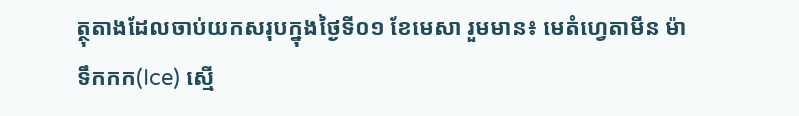ត្ថុតាងដែលចាប់យកសរុបក្នុងថ្ងៃទី០១ ខែមេសា រួមមាន៖ មេតំហ្វេតាមីន ម៉ាទឹកកក(Ice) ស្មេី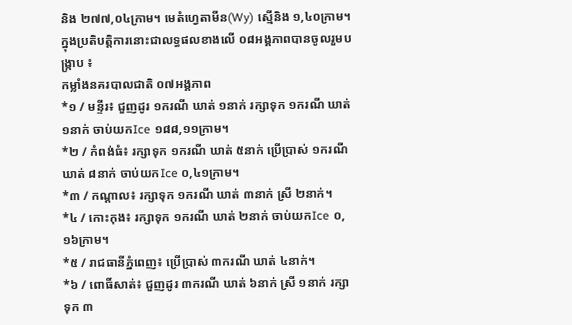និង ២៧៧,០៤ក្រាម។ មេតំហ្វេតាមីន(Wy) ស្មេីនិង ១,៤០ក្រាម។
ក្នុងប្រតិបត្តិការនោះជាលទ្ធផលខាងលើ ០៨អង្គភាពបានចូលរួមបង្ក្រាប ៖
កម្លាំងនគរបាលជាតិ ០៧អង្គភាព
*១ / មន្ទីរ៖ ជួញដូរ ១ករណី ឃាត់ ១នាក់ រក្សាទុក ១ករណី ឃាត់ ១នាក់ ចាប់យកIce ១៨៨,១១ក្រាម។
*២ / កំពង់ធំ៖ រក្សាទុក ១ករណី ឃាត់ ៥នាក់ ប្រើប្រាស់ ១ករណី ឃាត់ ៨នាក់ ចាប់យកIce ០,៤១ក្រាម។
*៣ / កណ្តាល៖ រក្សាទុក ១ករណី ឃាត់ ៣នាក់ ស្រី ២នាក់។
*៤ / កោះកុង៖ រក្សាទុក ១ករណី ឃាត់ ២នាក់ ចាប់យកIce ០,១៦ក្រាម។
*៥ / រាជធានីភ្នំពេញ៖ ប្រើប្រាស់ ៣ករណី ឃាត់ ៤នាក់។
*៦ / ពោធិ៍សាត់៖ ជួញដូរ ៣ករណី ឃាត់ ៦នាក់ ស្រី ១នាក់ រក្សាទុក ៣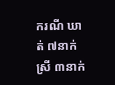ករណី ឃាត់ ៧នាក់ ស្រី ៣នាក់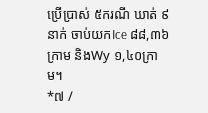ប្រើប្រាស់ ៥ករណី ឃាត់ ៩នាក់ ចាប់យកIce ៨៨,៣៦ក្រាម និងWy ១,៤០ក្រាម។
*៧ /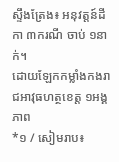ស្ទឹងត្រែង៖ អនុវត្តន៍ដីកា ៣ករណី ចាប់ ១នាក់។
ដោយឡែកកម្លាំងកងរាជអាវុធហត្ថខេត្ត ១អង្គភាព
*១ / សៀមរាប៖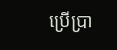ប្រើប្រា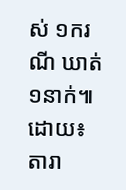ស់ ១ករណី ឃាត់ ១នាក់៕ដោយ៖តារា